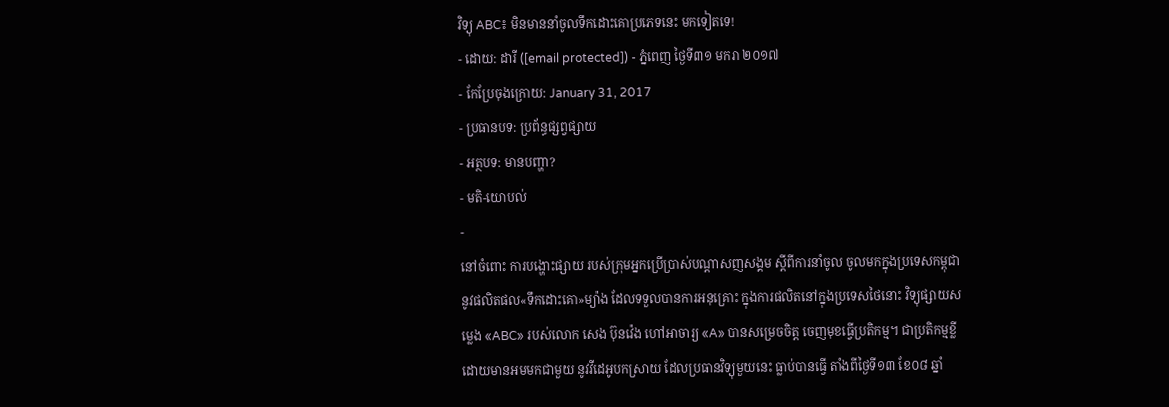វិទ្យុ ABC៖ មិនមាននាំចូលទឹកដោះគោប្រភេទនេះ មកទៀតទេ!
- ដោយ: ដារី ([email protected]) - ភ្នំពេញ ថ្ងៃទី៣១ មករា ២០១៧
- កែប្រែចុងក្រោយ: January 31, 2017
- ប្រធានបទ: ប្រព័ន្ធផ្សព្វផ្សាយ
- អត្ថបទ: មានបញ្ហា?
- មតិ-យោបល់
-
នៅចំពោះ ការបង្ហោះផ្សាយ របស់ក្រុមអ្នកប្រើប្រាស់បណ្ដាសញសង្គម ស្ដីពីការនាំចូល ចូលមកក្នុងប្រទេសកម្ពុជា នូវផលិតផល«ទឹកដោះគោ»ម្យ៉ាង ដែលទទួលបានការអនុគ្រោះ ក្នុងការផលិតនៅក្នុងប្រទេសថៃនោះ វិទ្យុផ្សាយសម្លេង «ABC» របស់លោក សេង ប៊ុនវ៉េង ហៅអាចារ្យ «A» បានសម្រេចចិត្ត ចេញមុខធ្វើប្រតិកម្ម។ ជាប្រតិកម្មខ្លី ដោយមានអមមកជាមួយ នូវវីដេអូបកស្រាយ ដែលប្រធានវិទ្យុមួយនេះ ធ្លាប់បានធ្វើ តាំងពីថ្ងៃទី១៣ ខែ០៨ ឆ្នាំ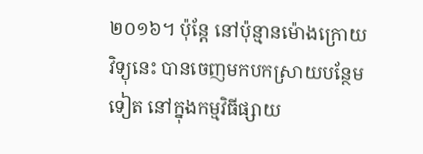២០១៦។ ប៉ុន្តែ នៅប៉ុន្មានម៉ោងក្រោយ វិទ្យុនេះ បានចេញមកបកស្រាយបន្ថែមទៀត នៅក្នុងកម្មវិធីផ្សាយ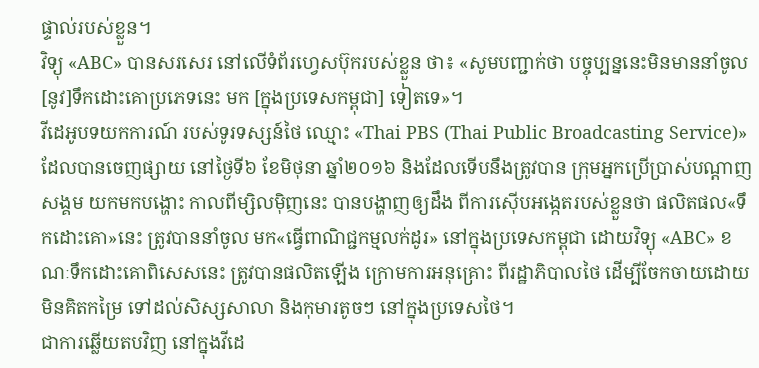ផ្ទាល់របស់ខ្លួន។
វិទ្យុ «ABC» បានសរសេរ នៅលើទំព័រហ្វេសប៊ុករបស់ខ្លួន ថា៖ «សូមបញ្ជាក់ថា បច្ចុប្បន្ននេះមិនមាននាំចូល [នូវ]ទឹកដោះគោប្រភេទនេះ មក [ក្នុងប្រទេសកម្ពុជា] ទៀតទេ»។
វីដេអូបទយកការណ៍ របស់ទូរទស្សន៍ថៃ ឈ្មោះ «Thai PBS (Thai Public Broadcasting Service)» ដែលបានចេញផ្សាយ នៅថ្ងៃទី៦ ខែមិថុនា ឆ្នាំ២០១៦ និងដែលទើបនឹងត្រូវបាន ក្រុមអ្នកប្រើប្រាស់បណ្ដាញសង្គម យកមកបង្ហោះ កាលពីម្សិលម៉ិញនេះ បានបង្ហាញឲ្យដឹង ពីការស៊ើបអង្កេតរបស់ខ្លួនថា ផលិតផល«ទឹកដោះគោ»នេះ ត្រូវបាននាំចូល មក«ធ្វើពាណិជ្ជកម្មលក់ដូរ» នៅក្នុងប្រទេសកម្ពុជា ដោយវិទ្យុ «ABC» ខណៈទឹកដោះគោពិសេសនេះ ត្រូវបានផលិតឡើង ក្រោមការអនុគ្រោះ ពីរដ្ឋាភិបាលថៃ ដើម្បីចែកចាយដោយមិនគិតកម្រៃ ទៅដល់សិស្សសាលា និងកុមារតូចៗ នៅក្នុងប្រទេសថៃ។
ជាការឆ្លើយតបវិញ នៅក្នុងវីដេ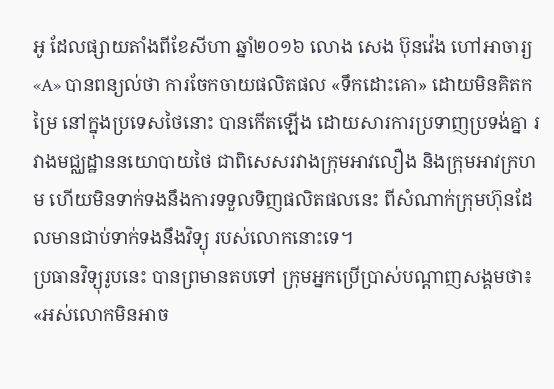អូ ដែលផ្សាយតាំងពីខែសីហា ឆ្នាំ២០១៦ លោង សេង ប៊ុនវ៉េង ហៅអាចារ្យ «A» បានពន្យល់ថា ការចែកចាយផលិតផល «ទឹកដោះគោ» ដោយមិនគិតកម្រៃ នៅក្នុងប្រទេសថៃនោះ បានកើតឡើង ដោយសារការប្រទាញប្រទង់គ្នា រវាងមជ្ឈដ្ឋាននយោបាយថៃ ជាពិសេសរវាងក្រុមអាវលឿង និងក្រុមអាវក្រហម ហើយមិនទាក់ទងនឹងការទទួលទិញផលិតផលនេះ ពីសំណាក់ក្រុមហ៊ុនដែលមានជាប់ទាក់ទងនឹងវិទ្យុ របស់លោកនោះទេ។
ប្រធានវិទ្យុរូបនេះ បានព្រមានតបទៅ ក្រុមអ្នកប្រើប្រាស់បណ្ដាញសង្គមថា៖ «អស់លោកមិនអាច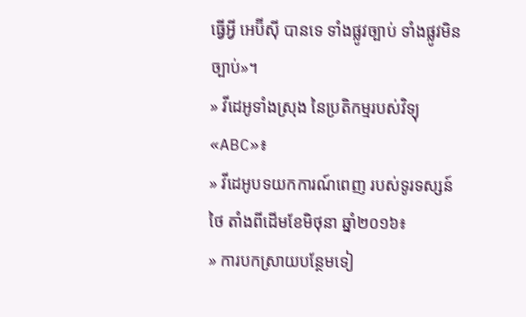ធ្វើអ្វី អេប៊ីស៊ី បានទេ ទាំងផ្លូវច្បាប់ ទាំងផ្លូវមិនច្បាប់»។
» វីដេអូទាំងស្រុង នៃប្រតិកម្មរបស់វិទ្យុ «ABC»៖
» វីដេអូបទយកការណ៍ពេញ របស់ទូរទស្សន៍ថៃ តាំងពីដើមខែមិថុនា ឆ្នាំ២០១៦៖
» ការបកស្រាយបន្ថែមទៀ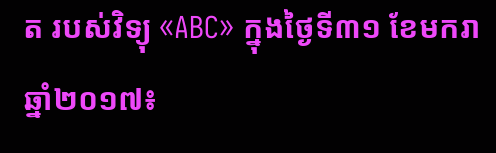ត របស់វិទ្យុ «ABC» ក្នុងថ្ងៃទី៣១ ខែមករា ឆ្នាំ២០១៧៖